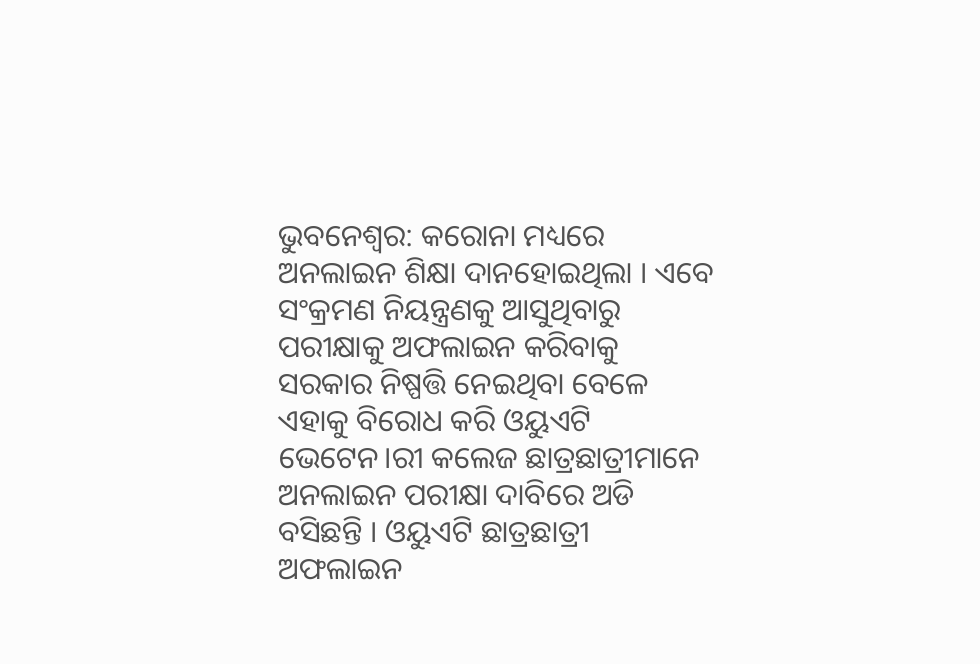ଭୁବନେଶ୍ୱର: କରୋନା ମଧ୍ୟରେ ଅନଲାଇନ ଶିକ୍ଷା ଦାନହୋଇଥିଲା । ଏବେ ସଂକ୍ରମଣ ନିୟନ୍ତ୍ରଣକୁ ଆସୁଥିବାରୁ ପରୀକ୍ଷାକୁ ଅଫଲାଇନ କରିବାକୁ ସରକାର ନିଷ୍ପତ୍ତି ନେଇଥିବା ବେଳେ ଏହାକୁ ବିରୋଧ କରି ଓୟୁଏଟି ଭେଟେନ।ରୀ କଲେଜ ଛାତ୍ରଛାତ୍ରୀମାନେ ଅନଲାଇନ ପରୀକ୍ଷା ଦାବିରେ ଅଡି ବସିଛନ୍ତି । ଓୟୁଏଟି ଛାତ୍ରଛାତ୍ରୀ ଅଫଲାଇନ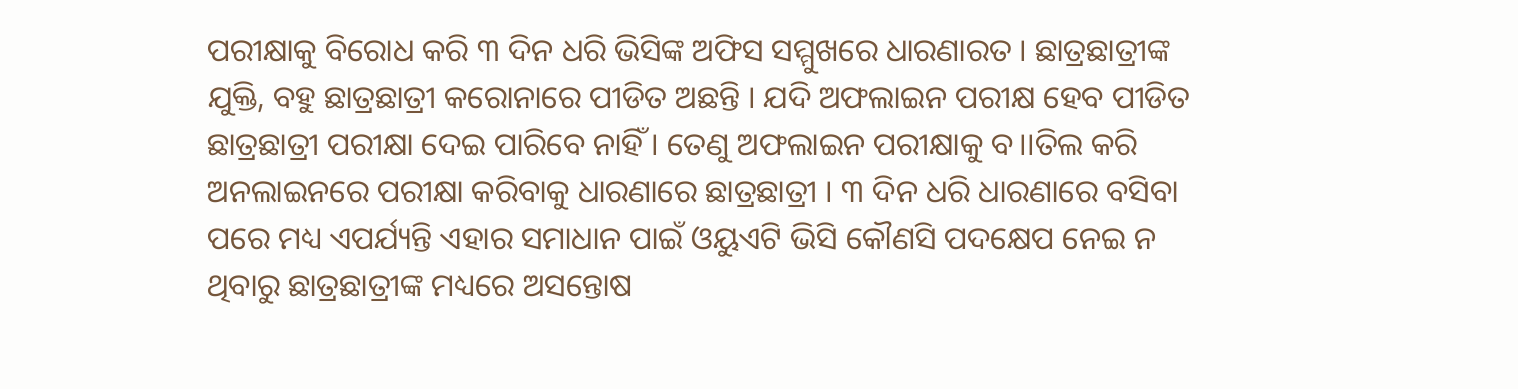ପରୀକ୍ଷାକୁ ବିରୋଧ କରି ୩ ଦିନ ଧରି ଭିସିଙ୍କ ଅଫିସ ସମ୍ମୁଖରେ ଧାରଣାରତ । ଛାତ୍ରଛାତ୍ରୀଙ୍କ ଯୁକ୍ତି, ବହୁ ଛାତ୍ରଛାତ୍ରୀ କରୋନାରେ ପୀଡିତ ଅଛନ୍ତି । ଯଦି ଅଫଲାଇନ ପରୀକ୍ଷ ହେବ ପୀଡିତ ଛାତ୍ରଛାତ୍ରୀ ପରୀକ୍ଷା ଦେଇ ପାରିବେ ନାହିଁ । ତେଣୁ ଅଫଲାଇନ ପରୀକ୍ଷାକୁ ବ।।ତିଲ କରି ଅନଲାଇନରେ ପରୀକ୍ଷା କରିବାକୁ ଧାରଣାରେ ଛାତ୍ରଛାତ୍ରୀ । ୩ ଦିନ ଧରି ଧାରଣାରେ ବସିବା ପରେ ମଧ୍ୟ ଏପର୍ଯ୍ୟନ୍ତି ଏହାର ସମାଧାନ ପାଇଁ ଓୟୁଏଟି ଭିସି କୌଣସି ପଦକ୍ଷେପ ନେଇ ନ ଥିବାରୁ ଛାତ୍ରଛାତ୍ରୀଙ୍କ ମଧ୍ୟରେ ଅସନ୍ତୋଷ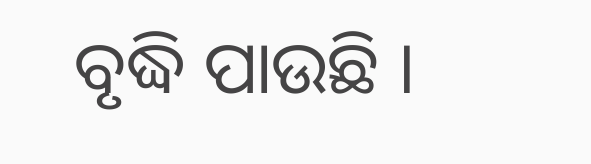ବୃଦ୍ଧି ପାଉଛି ।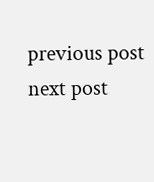previous post
next post